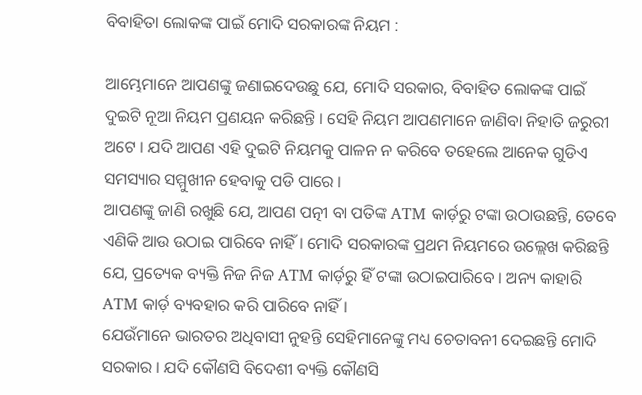ବିବାହିତା ଲୋକଙ୍କ ପାଇଁ ମୋଦି ସରକାରଙ୍କ ନିୟମ :

ଆମ୍ଭେମାନେ ଆପଣଙ୍କୁ ଜଣାଇଦେଉଛୁ ଯେ, ମୋଦି ସରକାର, ବିବାହିତ ଲୋକଙ୍କ ପାଇଁ ଦୁଇଟି ନୂଆ ନିୟମ ପ୍ରଣୟନ କରିଛନ୍ତି । ସେହି ନିୟମ ଆପଣମାନେ ଜାଣିବା ନିହାତି ଜରୁରୀ ଅଟେ । ଯଦି ଆପଣ ଏହି ଦୁଇଟି ନିୟମକୁ ପାଳନ ନ କରିବେ ତହେଲେ ଆନେକ ଗୁଡିଏ ସମସ୍ୟାର ସମ୍ମୁଖୀନ ହେବାକୁ ପଡି ପାରେ ।
ଆପଣଙ୍କୁ ଜାଣି ରଖୁଛି ଯେ, ଆପଣ ପତ୍ନୀ ବା ପତିଙ୍କ ATM କାର୍ଡ଼ରୁ ଟଙ୍କା ଉଠାଉଛନ୍ତି, ତେବେ ଏଣିକି ଆଉ ଉଠାଇ ପାରିବେ ନାହିଁ । ମୋଦି ସରକାରଙ୍କ ପ୍ରଥମ ନିୟମରେ ଉଲ୍ଲେଖ କରିଛନ୍ତି ଯେ, ପ୍ରତ୍ୟେକ ବ୍ୟକ୍ତି ନିଜ ନିଜ ATM କାର୍ଡ଼ରୁ ହିଁ ଟଙ୍କା ଉଠାଇପାରିବେ । ଅନ୍ୟ କାହାରି ATM କାର୍ଡ଼ ବ୍ୟବହାର କରି ପାରିବେ ନାହିଁ ।
ଯେଉଁମାନେ ଭାରତର ଅଧିବାସୀ ନୁହନ୍ତି ସେହିମାନେଙ୍କୁ ମଧ୍ୟ ଚେତାବନୀ ଦେଇଛନ୍ତି ମୋଦି ସରକାର । ଯଦି କୌଣସି ବିଦେଶୀ ବ୍ୟକ୍ତି କୌଣସି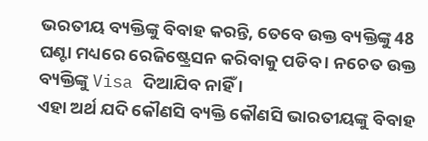ଭରତୀୟ ବ୍ୟକ୍ତିଙ୍କୁ ବିବାହ କରନ୍ତି, ତେବେ ଉକ୍ତ ବ୍ୟକ୍ତିଙ୍କୁ 48 ଘଣ୍ଟା ମଧ୍ୟରେ ରେଜିଷ୍ଟ୍ରେସନ କରିବାକୁ ପଡିବ । ନଚେତ ଉକ୍ତ ବ୍ୟକ୍ତିଙ୍କୁ Visa ଦିଆଯିବ ନାହିଁ ।
ଏହା ଅର୍ଥ ଯଦି କୌଣସି ବ୍ୟକ୍ତି କୌଣସି ଭାରତୀୟଙ୍କୁ ବିବାହ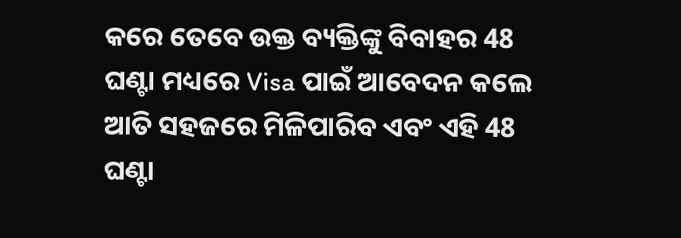କରେ ତେବେ ଉକ୍ତ ବ୍ୟକ୍ତିଙ୍କୁ ବିବାହର 48 ଘଣ୍ଟା ମଧ୍ୟରେ Visa ପାଇଁ ଆବେଦନ କଲେ ଆତି ସହଜରେ ମିଳିପାରିବ ଏବଂ ଏହି 48 ଘଣ୍ଟା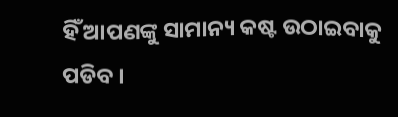ହିଁ ଆପଣଙ୍କୁ ସାମାନ୍ୟ କଷ୍ଟ ଉଠାଇବାକୁ ପଡିବ ।